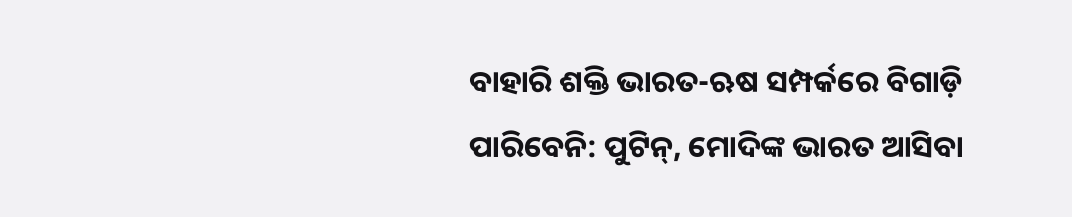ବାହାରି ଶକ୍ତି ଭାରତ-ଋଷ ସମ୍ପର୍କରେ ବିଗାଡ଼ି ପାରିବେନି: ପୁଟିନ୍, ମୋଦିଙ୍କ ଭାରତ ଆସିବା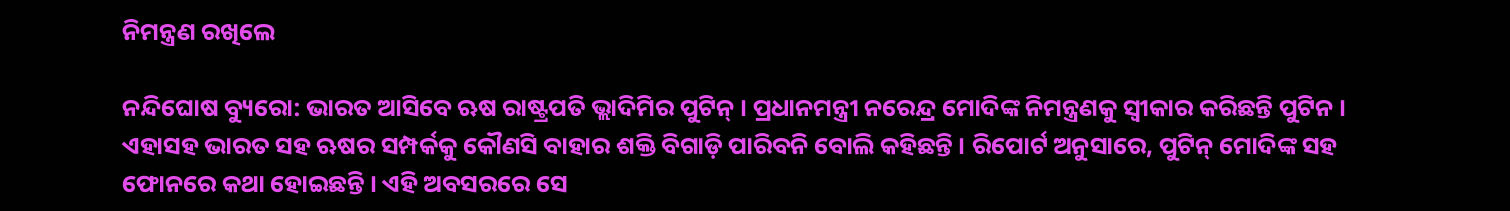ନିମନ୍ତ୍ରଣ ରଖିଲେ

ନନ୍ଦିଘୋଷ ବ୍ୟୁରୋ: ଭାରତ ଆସିବେ ଋଷ ରାଷ୍ଟ୍ରପତି ଭ୍ଲାଦିମିର ପୁଟିନ୍ । ପ୍ରଧାନମନ୍ତ୍ରୀ ନରେନ୍ଦ୍ର ମୋଦିଙ୍କ ନିମନ୍ତ୍ରଣକୁ ସ୍ବୀକାର କରିଛନ୍ତି ପୁଟିନ । ଏହାସହ ଭାରତ ସହ ଋଷର ସମ୍ପର୍କକୁ କୌଣସି ବାହାର ଶକ୍ତି ବିଗାଡ଼ି ପାରିବନି ବୋଲି କହିଛନ୍ତି । ରିପୋର୍ଟ ଅନୁସାରେ, ପୁଟିନ୍ ମୋଦିଙ୍କ ସହ ଫୋନରେ କଥା ହୋଇଛନ୍ତି । ଏହି ଅବସରରେ ସେ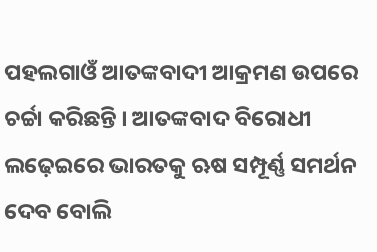ପହଲଗାଓଁ ଆତଙ୍କବାଦୀ ଆକ୍ରମଣ ଉପରେ ଚର୍ଚ୍ଚା କରିଛନ୍ତି । ଆତଙ୍କବାଦ ବିରୋଧୀ ଲଢ଼େଇରେ ଭାରତକୁ ଋଷ ସମ୍ପୂର୍ଣ୍ଣ ସମର୍ଥନ ଦେବ ବୋଲି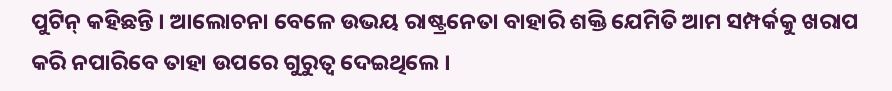ପୁଟିନ୍ କହିଛନ୍ତି । ଆଲୋଚନା ବେଳେ ଉଭୟ ରାଷ୍ଟ୍ରନେତା ବାହାରି ଶକ୍ତି ଯେମିତି ଆମ ସମ୍ପର୍କକୁ ଖରାପ କରି ନପାରିବେ ତାହା ଉପରେ ଗୁରୁତ୍ବ ଦେଇଥିଲେ ।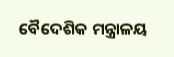ବୈଦେଶିକ ମନ୍ତ୍ରାଳୟ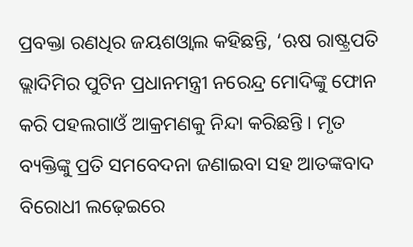ପ୍ରବକ୍ତା ରଣଧିର ଜୟଶଓ୍ବାଲ କହିଛନ୍ତି, ‘ଋଷ ରାଷ୍ଟ୍ରପତି ଭ୍ଲାଦିମିର ପୁଟିନ ପ୍ରଧାନମନ୍ତ୍ରୀ ନରେନ୍ଦ୍ର ମୋଦିଙ୍କୁ ଫୋନ କରି ପହଲଗାଓଁ ଆକ୍ରମଣକୁ ନିନ୍ଦା କରିଛନ୍ତି । ମୃତ ବ୍ୟକ୍ତିଙ୍କୁ ପ୍ରତି ସମବେଦନା ଜଣାଇବା ସହ ଆତଙ୍କବାଦ ବିରୋଧୀ ଲଢ଼େଇରେ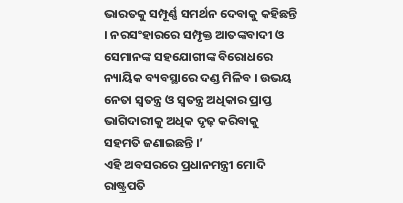ଭାରତକୁ ସମ୍ପୂର୍ଣ୍ଣ ସମର୍ଥନ ଦେବାକୁ କହିଛନ୍ତି । ନରସଂହାରରେ ସମ୍ପୃକ୍ତ ଆତଙ୍କବାଦୀ ଓ ସେମାନଙ୍କ ସହଯୋଗୀଙ୍କ ବିରୋଧରେ ନ୍ୟାୟିକ ବ୍ୟବସ୍ଥାରେ ଦଣ୍ଡ ମିଳିବ । ଉଭୟ ନେତା ସ୍ବତନ୍ତ୍ର ଓ ସ୍ବତନ୍ତ୍ର ଅଧିକାର ପ୍ରାପ୍ତ ଭାଗିଦାରୀକୁ ଅଧିକ ଦୃଢ଼ କରିବାକୁ ସହମତି ଜଣାଇଛନ୍ତି ।’
ଏହି ଅବସରରେ ପ୍ରଧାନମନ୍ତ୍ରୀ ମୋଦି ରାଷ୍ଟ୍ରପତି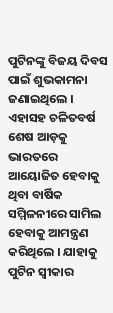ପୁଟିନଙ୍କୁ ବିଜୟ ଦିବସ ପାଇଁ ଶୁଭକାମନା ଜଣାଇଥିଲେ । ଏହାସହ ଚଳିତବର୍ଷ ଶେଷ ଆଡ଼କୁ ଭାରତରେ ଆୟୋଜିତ ହେବାକୁ ଥିବା ବାର୍ଷିକ ସମ୍ମିଳନୀରେ ସାମିଲ ହେବାକୁ ଆମନ୍ତ୍ରଣ କରିଥିଲେ । ଯାହାକୁ ପୁଟିନ ସ୍ବୀକାର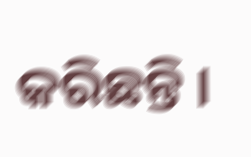କରିଛନ୍ତି ।